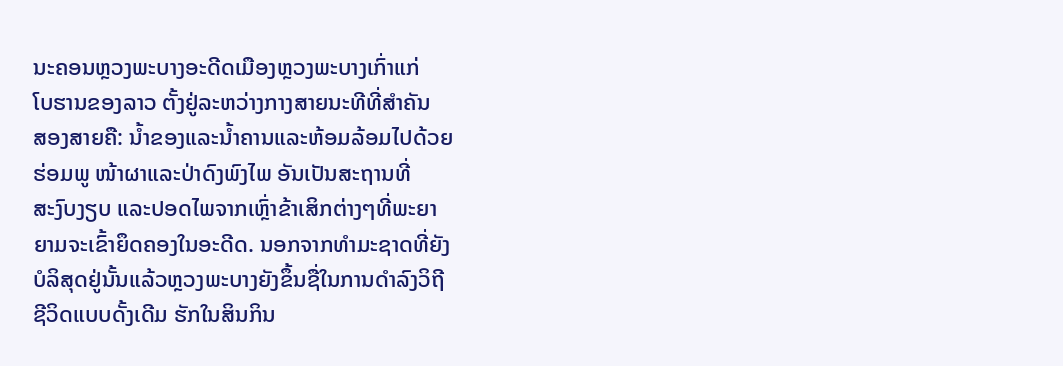ນະຄອນຫຼວງພະບາງອະດີດເມືອງຫຼວງພະບາງເກົ່າແກ່
ໂບຮານຂອງລາວ ຕັ້ງຢູ່ລະຫວ່າງກາງສາຍນະທີທີ່ສໍາຄັນ
ສອງສາຍຄື: ນໍ້າຂອງແລະນໍ້າຄານແລະຫ້ອມລ້ອມໄປດ້ວຍ
ຮ່ອມພູ ໜ້າຜາແລະປ່າດົງພົງໄພ ອັນເປັນສະຖານທີ່
ສະງົບງຽບ ແລະປອດໄພຈາກເຫຼົ່າຂ້າເສິກຕ່າງໆທີ່ພະຍາ
ຍາມຈະເຂົ້າຍຶດຄອງໃນອະດີດ. ນອກຈາກທໍາມະຊາດທີ່ຍັງ
ບໍລິສຸດຢູ່ນັ້ນແລ້ວຫຼວງພະບາງຍັງຂຶ້ນຊື່ໃນການດໍາລົງວິຖີ
ຊີວິດແບບດັ້ງເດີມ ຮັກໃນສິນກິນ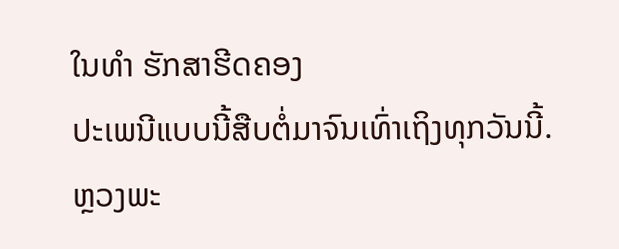ໃນທໍາ ຮັກສາຮີດຄອງ
ປະເພນີແບບນີ້ສືບຕໍ່ມາຈົນເທົ່າເຖິງທຸກວັນນີ້.
ຫຼວງພະ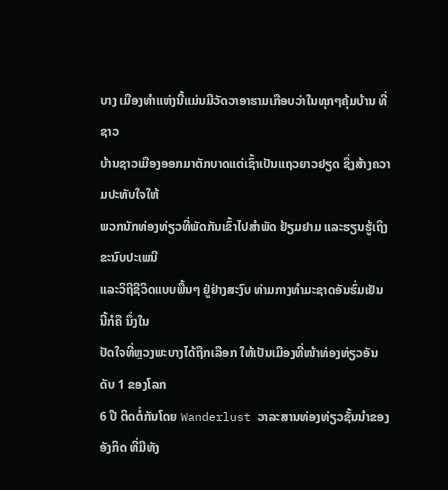ບາງ ເມືອງທໍາແຫ່ງນີ້ແມ່ນມີວັດວາອາຮາມເກືອບວ່າໃນທຸກໆຄຸ້ມບ້ານ ທີ່ຊາວ
ບ້ານຊາວເມືອງອອກມາຕັກບາດແຕ່ເຊົ້າເປັນແຖວຍາວຢຽດ ຊຶ່ງສ້າງຄວາມປະທັບໃຈໃຫ້
ພວກນັກທ່ອງທ່ຽວທີ່ພັດກັນເຂົ້າໄປສໍາພັດ ຢ້ຽມຢາມ ແລະຮຽນຮູ້ເຖິງຂະນົບປະເພນີ
ແລະວິຖີຊີວິດແບບພື້ນໆ ຢູ່ຢ່າງສະງົບ ທ່າມກາງທໍາມະຊາດອັນຮົ່ມເຢັນ ນີ້ກໍຄື ນຶ່ງໃນ
ປັດໃຈທີ່ຫຼວງພະບາງໄດ້ຖືກເລືອກ ໃຫ້ເປັນເມືອງທີ່ໜ້າທ່ອງທ່ຽວອັນດັບ 1 ຂອງໂລກ
6 ປີ ຕິດຕໍ່ກັນໂດຍ Wanderlust ວາລະສານທ່ອງທ່ຽວຊັ້ນນໍາຂອງອັງກິດ ທີ່ມີທັງ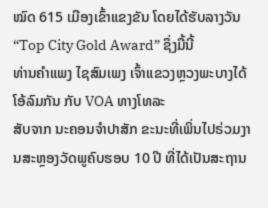ໝົດ 615 ເມືອງເຂົ້າແຂງຂັນ ໂດຍໄດ້ຮັບລາງວັນ “Top City Gold Award” ຊຶ່ງມື້ນີ້
ທ່ານຄໍາແພງ ໄຊສົມເພງ ເຈົ້າແຂວງຫຼວງພະບາງໄດ້ໂອ້ລົມກັນ ກັບ VOA ທາງໂທລະ
ສັບຈາກ ນະຄອນຈໍາປາສັກ ຂະນະທີ່ເພິ່ນໄປຣ່ວມງານສະຫຼອງວັດພູຄົບຮອບ 10 ປີ ທີ່ໄດ້ເປັນສະຖານ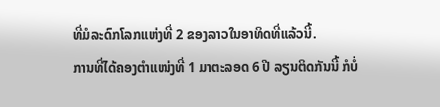ທີ່ມໍລະດົກໂລກແຫ່ງທີ່ 2 ຂອງລາວໃນອາທິດທີ່ແລ້ວນີ້.
ການທີ່ໄດ້ຄອງຕໍາແໜ່ງທີ່ 1 ມາຕະລອດ 6 ປີ ລຽນຕິດກັນນີ້ ກໍບໍ່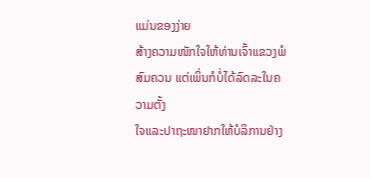ແມ່ນຂອງງ່າຍ
ສ້າງຄວາມໜັກໃຈໃຫ້ທ່ານເຈົ້າແຂວງພໍສົມຄວນ ແຕ່ເພິ່ນກໍບໍ່ໄດ້ລົດລະໃນຄວາມຕັ້ງ
ໃຈແລະປາຖະໜາຢາກໃຫ້ບໍລິການຢ່າງ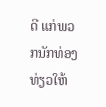ດີ ແກ່ພວກນັກທ່ອງທ່ຽວໃຫ້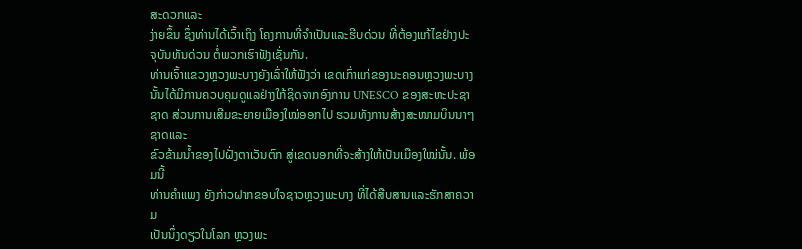ສະດວກແລະ
ງ່າຍຂຶ້ນ ຊຶ່ງທ່ານໄດ້ເວົ້າເຖິງ ໂຄງການທີ່ຈໍາເປັນແລະຮີບດ່ວນ ທີ່ຕ້ອງແກ້ໄຂຢ່າງປະ
ຈຸບັນທັນດ່ວນ ຕໍ່ພວກເຮົາຟັງເຊັ່ນກັນ.
ທ່ານເຈົ້າແຂວງຫຼວງພະບາງຍັງເລົ່າໃຫ້ຟັງວ່າ ເຂດເກົ່າແກ່ຂອງນະຄອນຫຼວງພະບາງ
ນັ້ນໄດ້ມີການຄວບຄຸມດູແລຢ່າງໃກ້ຊິດຈາກອົງການ UNESCO ຂອງສະຫະປະຊາຊາດ ສ່ວນການເສີມຂະຍາຍເມືອງໃໝ່ອອກໄປ ຮວມທັງການສ້າງສະໜາມບິນນາໆຊາດແລະ
ຂົວຂ້າມນໍ້າຂອງໄປຝັ່ງຕາເວັນຕົກ ສູ່ເຂດນອກທີ່ຈະສ້າງໃຫ້ເປັນເມືອງໃໝ່ນັ້ນ. ພ້ອມນີ້
ທ່ານຄໍາແພງ ຍັງກ່າວຝາກຂອບໃຈຊາວຫຼວງພະບາງ ທີ່ໄດ້ສືບສານແລະຮັກສາຄວາມ
ເປັນນຶ່ງດຽວໃນໂລກ ຫຼວງພະ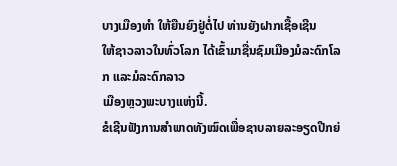ບາງເມືອງທໍາ ໃຫ້ຍືນຍົງຢູ່ຕໍ່ໄປ ທ່ານຍັງຝາກເຊື້ອເຊີນ
ໃຫ້ຊາວລາວໃນທົ່ວໂລກ ໄດ້ເຂົ້າມາຊື່ນຊົມເມືອງມໍລະດົກໂລກ ແລະມໍລະດົກລາວ
ເມືອງຫຼວງພະບາງແຫ່ງນີ້.
ຂໍເຊີນຟັງການສຳພາດທັງໝົດເພື່ອຊາບລາຍລະອຽດປີກຍ່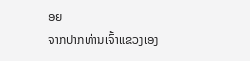ອຍ
ຈາກປາກທ່ານເຈົ້າແຂວງເອງ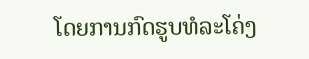ໂດຍການກົດຮູບທໍລະໂຄ່ງ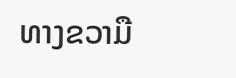ທາງຂວາມື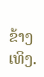ຂ້າງເທິງ.